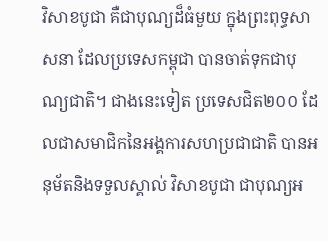វិសាខបូជា គឺជាបុណ្យដ៏ធំមួយ ក្នុងព្រះពុទ្ធសាសនា ដែលប្រទេសកម្ពុជា បានចាត់ទុកជាបុណ្យជាតិ។ ជាងនេះទៀត ប្រទេសជិត២០០ ដែលជាសមាជិកនៃអង្គការសហប្រជាជាតិ បានអនុម័តនិងទទួលស្គាល់ វិសាខបូជា ជាបុណ្យអ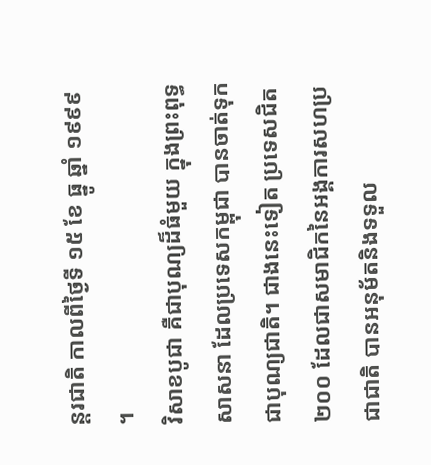ន្តរជាតិ កាលពីថ្ងៃទី ១៥ ខែ ធ្នូ ឆ្នាំ ១៩៩៩ ។
វិសាខបូជា គឺជាបុណ្យដ៏ធំមួយ ក្នុងព្រះពុទ្ធសាសនា ដែលប្រទេសកម្ពុជា បានចាត់ទុកជាបុណ្យជាតិ។ ជាងនេះទៀត ប្រទេសជិត២០០ ដែលជាសមាជិកនៃអង្គការសហប្រជាជាតិ បានអនុម័តនិងទទួល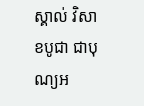ស្គាល់ វិសាខបូជា ជាបុណ្យអ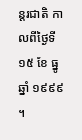ន្តរជាតិ កាលពីថ្ងៃទី ១៥ ខែ ធ្នូ ឆ្នាំ ១៩៩៩ ។